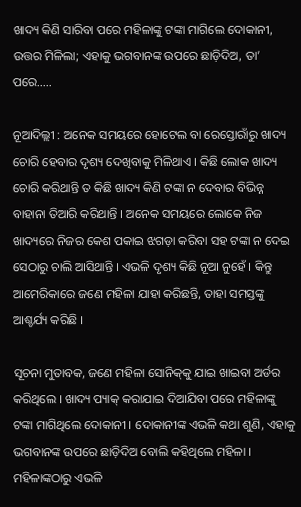ଖାଦ୍ୟ କିଣି ସାରିବା ପରେ ମହିଳାଙ୍କୁ ଟଙ୍କା ମାଗିଲେ ଦୋକାନୀ, ଉତ୍ତର ମିଳିଲା; ଏହାକୁ ଭଗବାନଙ୍କ ଉପରେ ଛାଡ଼ିଦିଅ, ତା’ ପରେ…..

ନୂଆଦିଲ୍ଲୀ : ଅନେକ ସମୟରେ ହୋଟେଲ ବା ରେସ୍ତୋରାଁରୁ ଖାଦ୍ୟ ଚୋରି ହେବାର ଦୃଶ୍ୟ ଦେଖିବାକୁ ମିଳିଥାଏ । କିଛି ଲୋକ ଖାଦ୍ୟ ଚୋରି କରିଥାନ୍ତି ତ କିଛି ଖାଦ୍ୟ କିଣି ଟଙ୍କା ନ ଦେବାର ବିଭିନ୍ନ ବାହାନା ତିଆରି କରିଥାନ୍ତି । ଅନେକ ସମୟରେ ଲୋକେ ନିଜ ଖାଦ୍ୟରେ ନିଜର କେଶ ପକାଇ ଝଗଡ଼ା କରିବା ସହ ଟଙ୍କା ନ ଦେଇ ସେଠାରୁ ଚାଲି ଆସିଥାନ୍ତି । ଏଭଳି ଦୃଶ୍ୟ କିଛି ନୂଆ ନୁହେଁ । କିନ୍ତୁ ଆମେରିକାରେ ଜଣେ ମହିଳା ଯାହା କରିଛନ୍ତି, ତାହା ସମସ୍ତଙ୍କୁ ଆଶ୍ଚର୍ଯ୍ୟ କରିଛି ।

ସୂଚନା ମୁତାବକ, ଜଣେ ମହିଳା ସୋନିକ୍‌କୁ ଯାଇ ଖାଇବା ଅର୍ଡର କରିଥିଲେ । ଖାଦ୍ୟ ପ୍ୟାକ୍‌ କରାଯାଇ ଦିଆଯିବା ପରେ ମହିଳାଙ୍କୁ ଟଙ୍କା ମାଗିଥିଲେ ଦୋକାନୀ । ଦୋକାନୀଙ୍କ ଏଭଳି କଥା ଶୁଣି, ଏହାକୁ ଭଗବାନଙ୍କ ଉପରେ ଛାଡ଼ିଦିଅ ବୋଲି କହିଥିଲେ ମହିଳା । ମହିଳାଙ୍କଠାରୁ ଏଭଳି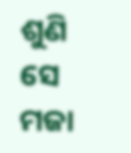ଶୁଣି ସେ ମଜା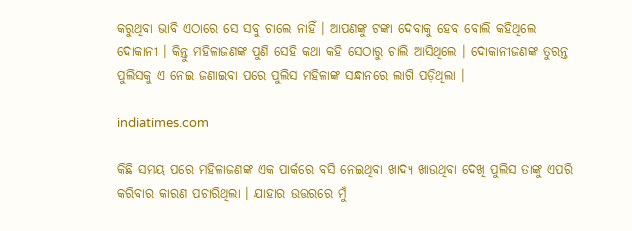କରୁଥିବା ଭାବି ଏଠାରେ ସେ ସବୁ ଚାଲେ ନାହିଁ । ଆପଣଙ୍କୁ ଟଙ୍କା ଦେବାକୁ ହେବ ବୋଲି କହିଥିଲେ ଦୋକାନୀ । କିନ୍ତୁ ମହିଳାଜଣଙ୍କ ପୁଣି ସେହି କଥା କହି ସେଠାରୁ ଚାଲି ଆସିଥିଲେ । ଦୋକାନୀଜଣଙ୍କ ତୁରନ୍ତ ପୁଲିସକୁ ଏ ନେଇ ଜଣାଇବା ପରେ ପୁଲିସ ମହିଳାଙ୍କ ସନ୍ଧାନରେ ଲାଗି ପଡ଼ିଥିଲା ।

indiatimes.com

କିଛି ସମୟ ପରେ ମହିଳାଜଣଙ୍କ ଏକ ପାର୍କରେ ବସି ନେଇଥିବା ଖାଦ୍ୟ ଖାଉଥିବା ଦେଖି ପୁଲିସ ତାଙ୍କୁ ଏପରି କରିବାର କାରଣ ପଚାରିଥିଲା । ଯାହାର ଉତ୍ତରରେ ମୁଁ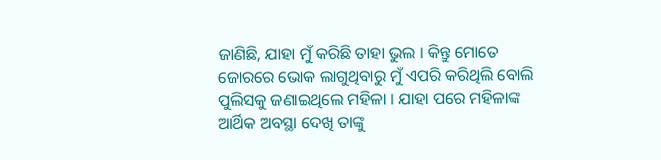ଜାଣିଛି, ଯାହା ମୁଁ କରିଛି ତାହା ଭୁଲ । କିନ୍ତୁ ମୋତେ ଜୋରରେ ଭୋକ ଲାଗୁଥିବାରୁ ମୁଁ ଏପରି କରିଥିଲି ବୋଲି ପୁଲିସକୁ ଜଣାଇଥିଲେ ମହିଳା । ଯାହା ପରେ ମହିଳାଙ୍କ ଆର୍ଥିକ ଅବସ୍ଥା ଦେଖି ତାଙ୍କୁ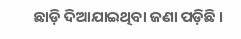ଛାଡ଼ି ଦିଆଯାଇଥିବା ଜଣା ପଡ଼ିଛି ।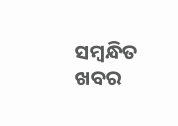ସମ୍ବନ୍ଧିତ ଖବର